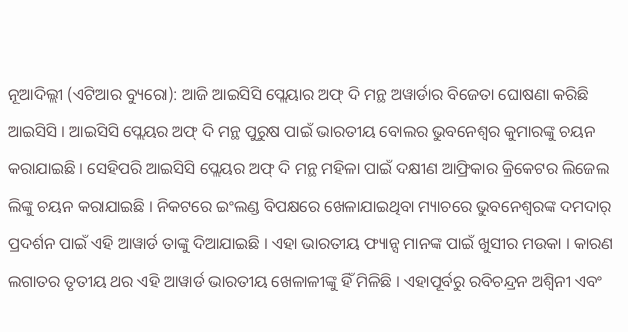ନୂଆଦିଲ୍ଲୀ (ଏଟିଆର ବ୍ୟୁରୋ): ଆଜି ଆଇସିସି ପ୍ଲେୟାର ଅଫ୍ ଦି ମନ୍ଥ ଅୱାର୍ଡାର ବିଜେତା ଘୋଷଣା କରିଛି ଆଇସିସି । ଆଇସିସି ପ୍ଲେୟର ଅଫ୍ ଦି ମନ୍ଥ ପୁରୁଷ ପାଇଁ ଭାରତୀୟ ବୋଲର ଭୁବନେଶ୍ୱର କୁମାରଙ୍କୁ ଚୟନ କରାଯାଇଛି । ସେହିପରି ଆଇସିସି ପ୍ଲେୟର ଅଫ୍ ଦି ମନ୍ଥ ମହିଳା ପାଇଁ ଦକ୍ଷୀଣ ଆଫ୍ରିକାର କ୍ରିକେଟର ଲିଜେଲ ଲିଙ୍କୁ ଚୟନ କରାଯାଇଛି । ନିକଟରେ ଇଂଲଣ୍ଡ ବିପକ୍ଷରେ ଖେଳାଯାଇଥିବା ମ୍ୟାଚରେ ଭୁବନେଶ୍ୱରଙ୍କ ଦମଦାର୍ ପ୍ରଦର୍ଶନ ପାଇଁ ଏହି ଆୱାର୍ଡ ତାଙ୍କୁ ଦିଆଯାଇଛି । ଏହା ଭାରତୀୟ ଫ୍ୟାନ୍ସ ମାନଙ୍କ ପାଇଁ ଖୁସୀର ମଉକା । କାରଣ ଲଗାତର ତୃତୀୟ ଥର ଏହି ଆୱାର୍ଡ ଭାରତୀୟ ଖେଳାଳୀଙ୍କୁ ହିଁ ମିଳିଛି । ଏହାପୂର୍ବରୁ ରବିଚନ୍ଦ୍ରନ ଅଶ୍ୱିନୀ ଏବଂ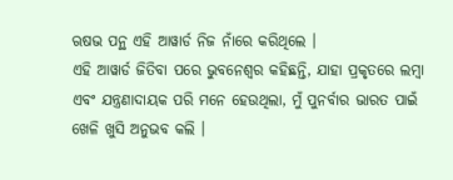ଋଷଭ ପନ୍ଥ ଏହି ଆୱାର୍ଡ ନିଜ ନାଁରେ କରିଥିଲେ ।
ଏହି ଆୱାର୍ଡ ଜିତିବା ପରେ ଭୁବନେଶ୍ୱର କହିଛନ୍ତି, ଯାହା ପ୍ରକୃତରେ ଲମ୍ବା ଏବଂ ଯନ୍ତ୍ରଣାଦାୟକ ପରି ମନେ ହେଉଥିଲା, ମୁଁ ପୁନର୍ବାର ଭାରତ ପାଇଁ ଖେଳି ଖୁସି ଅନୁଭବ କଲି ।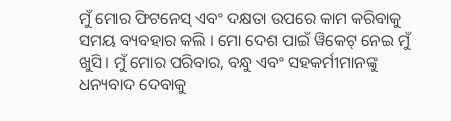ମୁଁ ମୋର ଫିଟନେସ୍ ଏବଂ ଦକ୍ଷତା ଉପରେ କାମ କରିବାକୁ ସମୟ ବ୍ୟବହାର କଲି । ମୋ ଦେଶ ପାଇଁ ୱିକେଟ୍ ନେଇ ମୁଁ ଖୁସି। ମୁଁ ମୋର ପରିବାର, ବନ୍ଧୁ ଏବଂ ସହକର୍ମୀମାନଙ୍କୁ ଧନ୍ୟବାଦ ଦେବାକୁ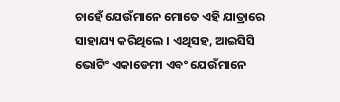ଚାହେଁ ଯେଉଁମାନେ ମୋତେ ଏହି ଯାତ୍ରାରେ ସାହାଯ୍ୟ କରିଥିଲେ । ଏଥିସହ, ଆଇସିସି ଭୋଟିଂ ଏକାଡେମୀ ଏବଂ ଯେଉଁମାନେ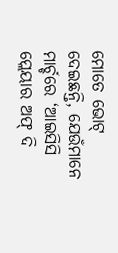ମୋତେ ଭୋଟ୍ ଦେଇଛନ୍ତି, ଯେଉଁମାନେ ମାର୍ଚ୍ଚରେ ‘ଆଇସିସି ପ୍ଲେୟାର ଅଫ୍ ଦି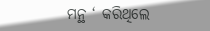ମନ୍ଥ ‘ କରିଥିଲେ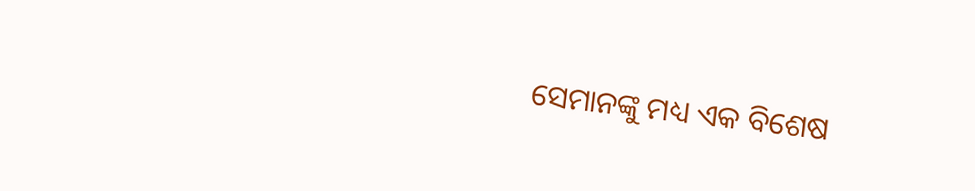ସେମାନଙ୍କୁ ମଧ୍ୟ ଏକ ବିଶେଷ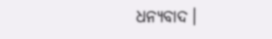ଧନ୍ୟବାଦ।